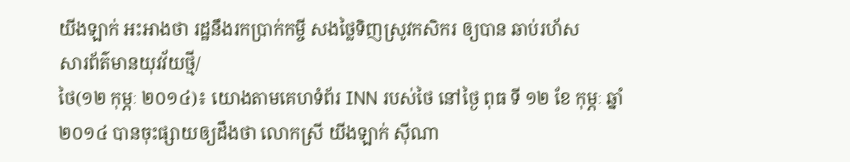យីងឡាក់ អះអាងថា រដ្ឋនឹងរកប្រាក់កម្ចី សងថ្លៃទិញស្រូវកសិករ ឲ្យបាន ឆាប់រហ័ស
សារព័ត៌មានយុវវ័យថ្មី/
ថៃ(១២ កុម្ភៈ ២០១៤)៖ យោងតាមគេហទំព័រ INN របស់ថៃ នៅថ្ងៃ ពុធ ទី ១២ ខែ កុម្ភៈ ឆ្នាំ ២០១៤ បានចុះផ្សាយឲ្យដឹងថា លោកស្រី យីងឡាក់ ស៊ីណា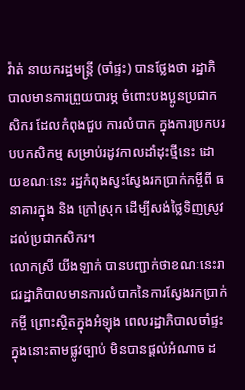វ៉ាត់ នាយករដ្ឋមន្រ្តី (ចាំផ្ទះ) បានថ្លែងថា រដ្ឋាភិបាលមានការព្រួយបារម្ភ ចំពោះបងប្អូនប្រជាកសិករ ដែលកំពុងជួប ការលំបាក ក្នុងការប្រកបរបបកសិកម្ម សម្រាប់រដូវកាលដាំដុះថ្មីនេះ ដោយខណៈនេះ រដ្ឋកំពុងស្វះស្វែងរកប្រាក់កម្ចីពី ធនាគារក្នុង និង ក្រៅស្រុក ដើម្បីសង់ថ្លៃទិញស្រូវដល់ប្រជាកសិករ។
លោកស្រី យីងឡាក់ បានបញ្ជាក់ថាខណៈនេះរាជរដ្ឋាភិបាលមានការលំបាកនៃការស្វែងរកប្រាក់កម្ចី ព្រោះស្ថិតក្នុងអំឡុង ពេលរដ្ឋាភិបាលចាំផ្ទះ ក្នុងនោះតាមផ្លូវច្បាប់ មិនបានផ្តល់អំណាច ដ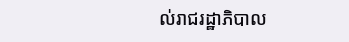ល់រាជរដ្ឋាភិបាល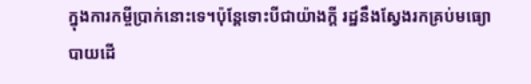ក្នុងការកម្ចីប្រាក់នោះទេ។ប៉ុន្តែទោះបីជាយ៉ាងក្តី រដ្ឋនឹងស្វែងរកគ្រប់មធ្យោបាយដើ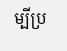ម្បីប្រ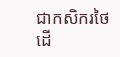ជាកសិករថៃ ដើ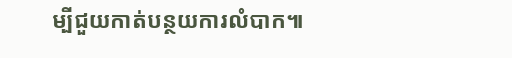ម្បីជួយកាត់បន្ថយការលំបាក៕